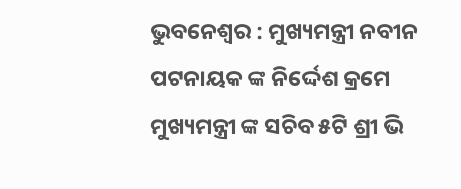ଭୁବନେଶ୍ବର : ମୁଖ୍ୟମନ୍ତ୍ରୀ ନବୀନ ପଟନାୟକ ଙ୍କ ନିର୍ଦ୍ଦେଶ କ୍ରମେ ମୁଖ୍ୟମନ୍ତ୍ରୀ ଙ୍କ ସଚିବ ୫ଟି ଶ୍ରୀ ଭି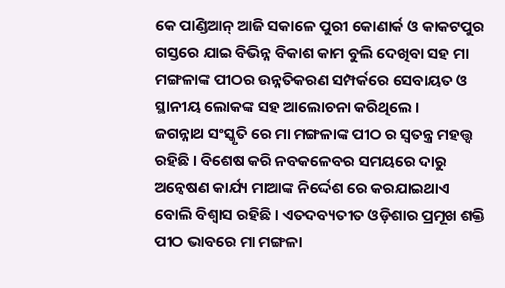କେ ପାଣ୍ଡିଆନ୍ ଆଜି ସକାଳେ ପୁରୀ କୋଣାର୍କ ଓ କାକଟପୁର ଗସ୍ତରେ ଯାଇ ବିଭିନ୍ନ ବିକାଶ କାମ ବୁଲି ଦେଖିବା ସହ ମା ମଙ୍ଗଳାଙ୍କ ପୀଠର ଉନ୍ନତିକରଣ ସମ୍ପର୍କରେ ସେବାୟତ ଓ ସ୍ଥାନୀୟ ଲୋକଙ୍କ ସହ ଆଲୋଚନା କରିଥିଲେ ।
ଜଗନ୍ନାଥ ସଂସ୍କୃତି ରେ ମା ମଙ୍ଗଳାଙ୍କ ପୀଠ ର ସ୍ଵତନ୍ତ୍ର ମହତ୍ତ୍ୱ ରହିଛି । ବିଶେଷ କରି ନବକଳେବର ସମୟରେ ଦାରୁ ଅନ୍ୱେଷଣ କାର୍ଯ୍ୟ ମାଆଙ୍କ ନିର୍ଦ୍ଦେଶ ରେ କରଯାଇଥାଏ ବୋଲି ବିଶ୍ବାସ ରହିଛି । ଏତଦବ୍ୟତୀତ ଓଡ଼ିଶାର ପ୍ରମୂଖ ଶକ୍ତି ପୀଠ ଭାବରେ ମା ମଙ୍ଗଳା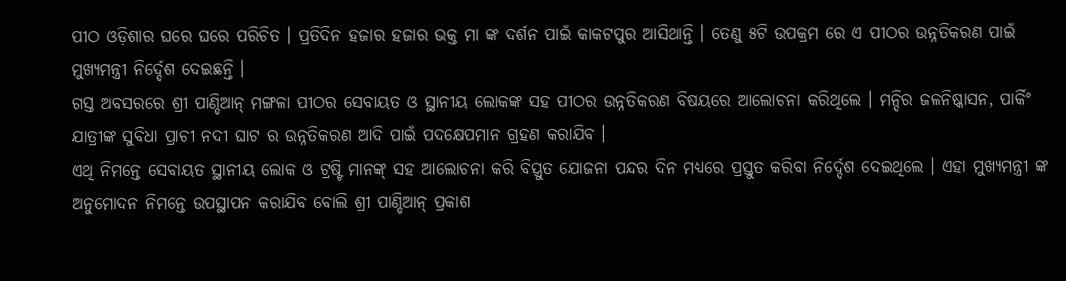ପୀଠ ଓଡ଼ିଶାର ଘରେ ଘରେ ପରିଚିତ । ପ୍ରତିଦିନ ହଜାର ହଜାର ଭକ୍ତ ମା ଙ୍କ ଦର୍ଶନ ପାଇଁ କାକଟପୁର ଆସିଥାନ୍ତି । ତେଣୁ ୫ଟି ଉପକ୍ରମ ରେ ଏ ପୀଠର ଉନ୍ନତିକରଣ ପାଇଁ ମୁଖ୍ୟମନ୍ତ୍ରୀ ନିର୍ଦ୍ଦେଶ ଦେଇଛନ୍ତି ।
ଗସ୍ତ ଅବସରରେ ଶ୍ରୀ ପାଣ୍ଡିଆନ୍ ମଙ୍ଗଳା ପୀଠର ସେବାୟତ ଓ ସ୍ଥାନୀୟ ଲୋକଙ୍କ ସହ ପୀଠର ଉନ୍ନତିକରଣ ବିଷୟରେ ଆଲୋଚନା କରିଥିଲେ । ମନ୍ଦିର ଜଳନିଷ୍କାସନ, ପାର୍କିଂ ଯାତ୍ରୀଙ୍କ ସୁବିଧା ପ୍ରାଚୀ ନଦୀ ଘାଟ ର ଉନ୍ନତିକରଣ ଆଦି ପାଇଁ ପଦକ୍ଷେପମାନ ଗ୍ରହଣ କରାଯିବ ।
ଏଥି ନିମନ୍ତେ ସେବାୟତ ସ୍ଥାନୀୟ ଲୋକ ଓ ଟ୍ରଷ୍ଟି ମାନଙ୍କ୍ ସହ ଆଲୋଚନା କରି ବିସ୍ତ୍ରୁତ ଯୋଜନା ପନ୍ଦର ଦିନ ମଧ୍ୟରେ ପ୍ରସ୍ତୁତ କରିବା ନିର୍ଦ୍ଦେଶ ଦେଇଥିଲେ । ଏହା ମୁଖ୍ୟମନ୍ତ୍ରୀ ଙ୍କ ଅନୁମୋଦନ ନିମନ୍ତେ ଉପସ୍ଥାପନ କରାଯିବ ବୋଲି ଶ୍ରୀ ପାଣ୍ଡିଆନ୍ ପ୍ରକାଶ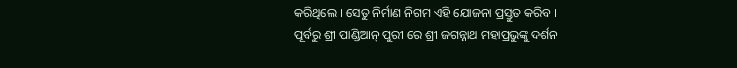କରିଥିଲେ । ସେତୁ ନିର୍ମାଣ ନିଗମ ଏହି ଯୋଜନା ପ୍ରସ୍ତୁତ କରିବ ।
ପୂର୍ବରୁ ଶ୍ରୀ ପାଣ୍ଡିଆନ୍ ପୁରୀ ରେ ଶ୍ରୀ ଜଗନ୍ନାଥ ମହାପ୍ରଭୁଙ୍କୁ ଦର୍ଶନ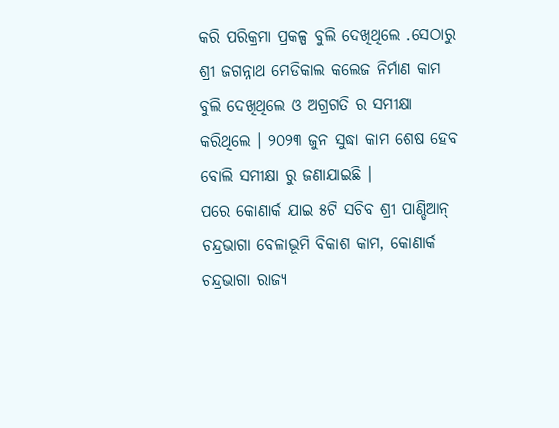କରି ପରିକ୍ରମା ପ୍ରକଳ୍ପ ବୁଲି ଦେଖିଥିଲେ .ସେଠାରୁ ଶ୍ରୀ ଜଗନ୍ନାଥ ମେଡିକାଲ କଲେଜ ନିର୍ମାଣ କାମ ବୁଲି ଦେଖିଥିଲେ ଓ ଅଗ୍ରଗତି ର ସମୀକ୍ଷା କରିଥିଲେ । ୨୦୨୩ ଜୁନ ସୁଦ୍ଧା କାମ ଶେଷ ହେବ ବୋଲି ସମୀକ୍ଷା ରୁ ଜଣାଯାଇଛି ।
ପରେ କୋଣାର୍କ ଯାଇ ୫ଟି ସଚିବ ଶ୍ରୀ ପାଣ୍ଡିଆନ୍ ଚନ୍ଦ୍ରଭାଗା ବେଳାଭୂମି ବିକାଶ କାମ, କୋଣାର୍କ ଚନ୍ଦ୍ରଭାଗା ରାଜ୍ୟ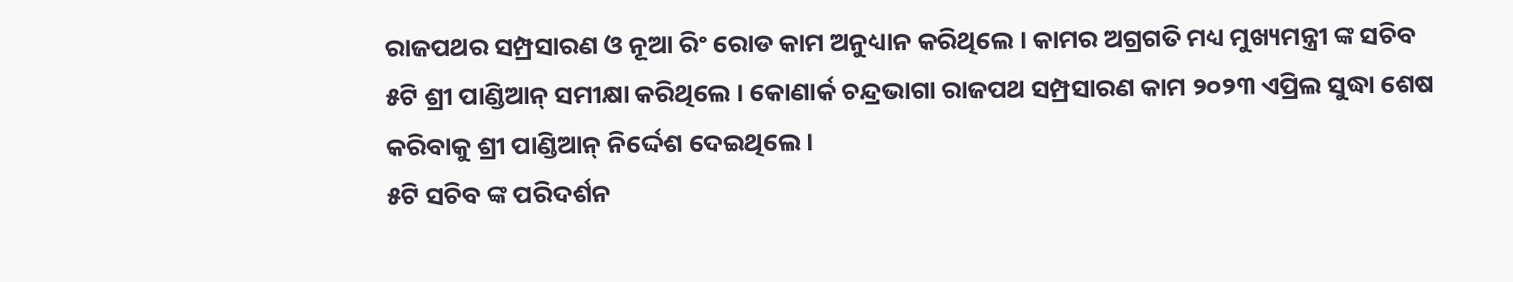ରାଜପଥର ସମ୍ପ୍ରସାରଣ ଓ ନୂଆ ରିଂ ରୋଡ କାମ ଅନୁଧ୍ୟାନ କରିଥିଲେ । କାମର ଅଗ୍ରଗତି ମଧ୍ୟ ମୁଖ୍ୟମନ୍ତ୍ରୀ ଙ୍କ ସଚିବ ୫ଟି ଶ୍ରୀ ପାଣ୍ଡିଆନ୍ ସମୀକ୍ଷା କରିଥିଲେ । କୋଣାର୍କ ଚନ୍ଦ୍ରଭାଗା ରାଜପଥ ସମ୍ପ୍ରସାରଣ କାମ ୨୦୨୩ ଏପ୍ରିଲ ସୁଦ୍ଧା ଶେଷ କରିବାକୁ ଶ୍ରୀ ପାଣ୍ଡିଆନ୍ ନିର୍ଦ୍ଦେଶ ଦେଇଥିଲେ ।
୫ଟି ସଚିବ ଙ୍କ ପରିଦର୍ଶନ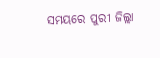ସମୟରେ ପୁରୀ ଜିଲ୍ଲା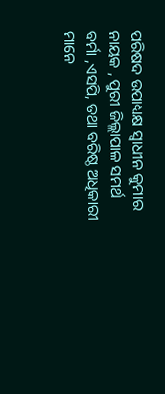ପରିଷଦ ଉପାଧ୍ୟକ୍ଷ ସ୍ୱାଧୀନ କୁମାର ନାୟକ , ପୁରୀ ଜିଲ୍ଲାପାଳ ସମର୍ଥ ବର୍ମା ,ଏସପି, ତଥା ବରିଷ୍ଠ ଅଧିକାରୀ ମାନେ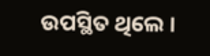ଉପସ୍ଥିତ ଥିଲେ ।